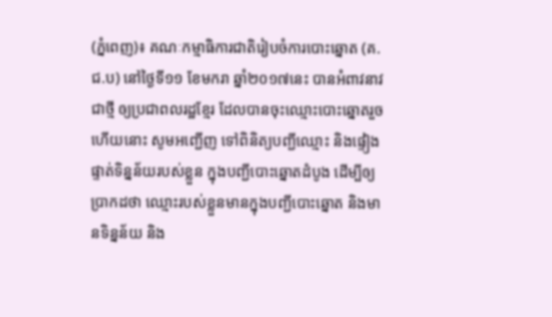(ភ្នំពេញ)៖ គណៈកម្មាធិការជាតិរៀបចំការបោះឆ្នោត (គ.ជ.ប) នៅថ្ងៃទី១១ ខែមករា ឆ្នាំ២០១៧នេះ បានអំពាវនាវជាថ្មី ឲ្យប្រជាពលរដ្ឋខ្មែរ ដែលបានចុះឈ្មោះបោះឆ្នោតរួចហើយនោះ សូមអញ្ជើញ ទៅពិនិត្យបញ្ជីឈ្មោះ និងផ្ទៀងផ្ទាត់ទិន្នន័យរបស់ខ្លួន ក្នុងបញ្ជីបោះឆ្នោតដំបូង ដើម្បីឲ្យប្រាកដថា ឈ្មោះរបស់ខ្លួនមានក្នុងបញ្ជីបោះឆ្នោត និងមានទិន្នន័យ និង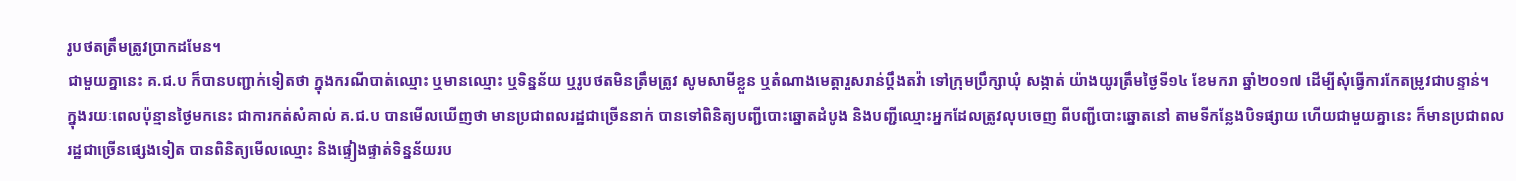រូបថតត្រឹមត្រូវប្រាកដមែន។
ជាមួយគ្នានេះ គ.ជ.ប ក៏បានបញ្ជាក់ទៀតថា ក្នុងករណីបាត់ឈ្មោះ ឬមានឈ្មោះ ឬទិន្នន័យ ឬរូបថតមិនត្រឹមត្រូវ សូមសាមីខ្លួន ឬតំណាងមេត្តារួសរាន់ប្តឹងតវ៉ា ទៅក្រុមប្រឹក្សាឃុំ សង្កាត់ យ៉ាងយូរត្រឹមថ្ងៃទី១៤ ខែមករា ឆ្នាំ២០១៧ ដើម្បីសុំធ្វើការកែតម្រូវជាបន្ទាន់។
ក្នុងរយៈពេលប៉ុន្មានថ្ងៃមកនេះ ជាការកត់សំគាល់ គ.ជ.ប បានមើលឃើញថា មានប្រជាពលរដ្ឋជាច្រើននាក់ បានទៅពិនិត្យបញ្ជីបោះឆ្នោតដំបូង និងបញ្ជីឈ្មោះអ្នកដែលត្រូវលុបចេញ ពីបញ្ជីបោះឆ្នោតនៅ តាមទីកន្លែងបិទផ្សាយ ហើយជាមួយគ្នានេះ ក៏មានប្រជាពលរដ្ឋជាច្រើនផ្សេងទៀត បានពិនិត្យមើលឈ្មោះ និងផ្ទៀងផ្ទាត់ទិន្នន័យរប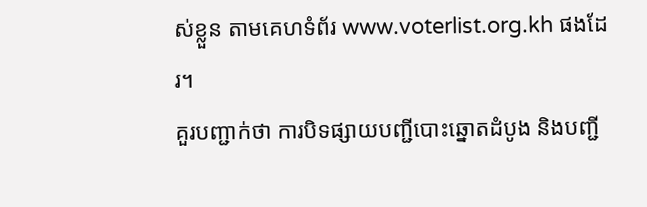ស់ខ្លួន តាមគេហទំព័រ www.voterlist.org.kh ផងដែរ។
គួរបញ្ជាក់ថា ការបិទផ្សាយបញ្ជីបោះឆ្នោតដំបូង និងបញ្ជី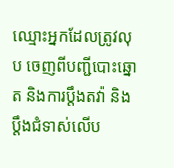ឈ្មោះអ្នកដែលត្រូវលុប ចេញពីបញ្ជីបោះឆ្នោត និងការប្តឹងតវ៉ា និងប្តឹងជំទាស់លើប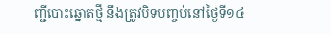ញ្ជីបោះឆ្នោតថ្មី នឹងត្រូវបិទបញ្ចប់នៅថ្ងៃទី១៤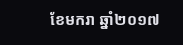ខែមករា ឆ្នាំ២០១៧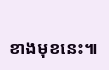ខាងមុខនេះ៕